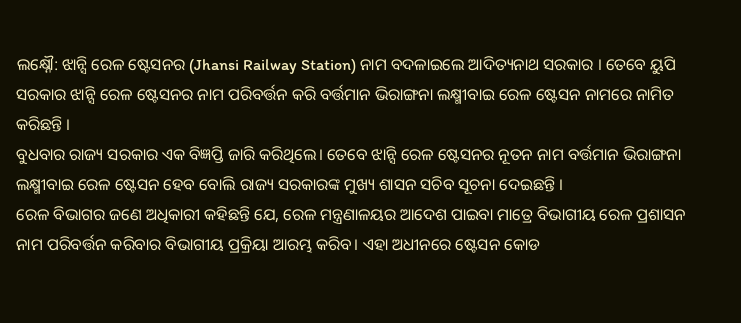ଲକ୍ଷ୍ନୌ: ଝାନ୍ସି ରେଳ ଷ୍ଟେସନର (Jhansi Railway Station) ନାମ ବଦଳାଇଲେ ଆଦିତ୍ୟନାଥ ସରକାର । ତେବେ ୟୁପି ସରକାର ଝାନ୍ସି ରେଳ ଷ୍ଟେସନର ନାମ ପରିବର୍ତ୍ତନ କରି ବର୍ତ୍ତମାନ ଭିରାଙ୍ଗନା ଲକ୍ଷ୍ମୀବାଇ ରେଳ ଷ୍ଟେସନ ନାମରେ ନାମିତ କରିଛନ୍ତି ।
ବୁଧବାର ରାଜ୍ୟ ସରକାର ଏକ ବିଜ୍ଞପ୍ତି ଜାରି କରିଥିଲେ। ତେବେ ଝାନ୍ସି ରେଳ ଷ୍ଟେସନର ନୂତନ ନାମ ବର୍ତ୍ତମାନ ଭିରାଙ୍ଗନା ଲକ୍ଷ୍ମୀବାଇ ରେଳ ଷ୍ଟେସନ ହେବ ବୋଲି ରାଜ୍ୟ ସରକାରଙ୍କ ମୁଖ୍ୟ ଶାସନ ସଚିବ ସୂଚନା ଦେଇଛନ୍ତି ।
ରେଳ ବିଭାଗର ଜଣେ ଅଧିକାରୀ କହିଛନ୍ତି ଯେ, ରେଳ ମନ୍ତ୍ରଣାଳୟର ଆଦେଶ ପାଇବା ମାତ୍ରେ ବିଭାଗୀୟ ରେଳ ପ୍ରଶାସନ ନାମ ପରିବର୍ତ୍ତନ କରିବାର ବିଭାଗୀୟ ପ୍ରକ୍ରିୟା ଆରମ୍ଭ କରିବ। ଏହା ଅଧୀନରେ ଷ୍ଟେସନ କୋଡ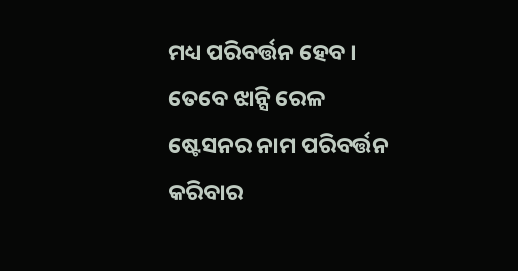ମଧ୍ୟ ପରିବର୍ତ୍ତନ ହେବ । ତେବେ ଝାନ୍ସି ରେଳ ଷ୍ଟେସନର ନାମ ପରିବର୍ତ୍ତନ କରିବାର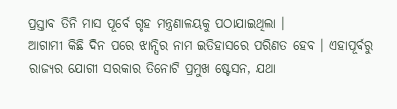ପ୍ରସ୍ତାବ ତିନି ମାସ ପୂର୍ବେ ଗୃହ ମନ୍ତ୍ରଣାଳୟକୁ ପଠାଯାଇଥିଲା ।
ଆଗାମୀ କିଛି ଦିନ ପରେ ଝାନ୍ସିର ନାମ ଇତିହାସରେ ପରିଣତ ହେବ । ଏହାପୂର୍ବରୁ ରାଜ୍ୟର ଯୋଗୀ ସରକାର ତିନୋଟି ପ୍ରମୁଖ ଷ୍ଟେସନ, ଯଥା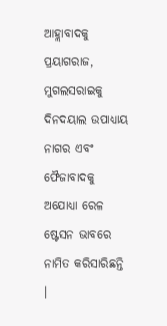ଆହ୍ଲାବାଦକୁ ପ୍ରୟାଗରାଜ, ମୁଗଲସରାଇକୁ ଦିନଦୟାଲ ଉପାଧ୍ୟାୟ ନାଗର ଏବଂ ଫୈଜାବାଦକୁ ଅଯୋଧ୍ୟା ରେଳ ଷ୍ଟେସନ ଭାବରେ ନାମିତ କରିସାରିଛନ୍ତି ।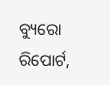ବ୍ୟୁରୋ ରିପୋର୍ଟ,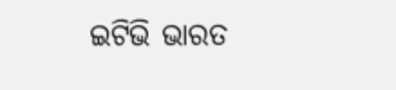ଇଟିଭି ଭାରତ